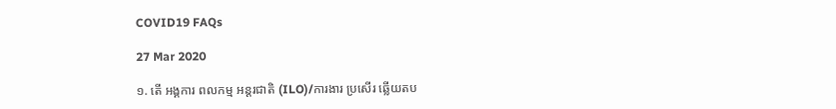COVID19 FAQs

27 Mar 2020

១. តើ អង្គការ ពលកម្ម អន្តរជាតិ (ILO)/ការងារ ប្រសើរ ឆ្លើយតប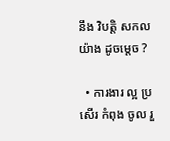នឹង វិបត្តិ សកល យ៉ាង ដូចម្តេច ?

  • ការងារ ល្អ ប្រសើរ កំពុង ចូល រួ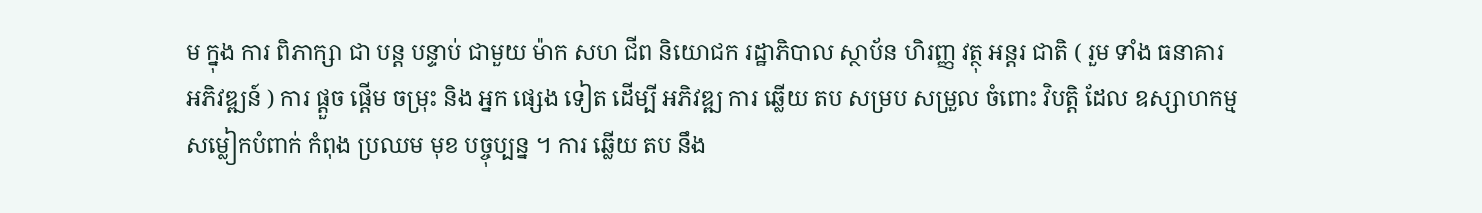ម ក្នុង ការ ពិភាក្សា ជា បន្ត បន្ទាប់ ជាមួយ ម៉ាក សហ ជីព និយោជក រដ្ឋាភិបាល ស្ថាប័ន ហិរញ្ញ វត្ថុ អន្តរ ជាតិ ( រួម ទាំង ធនាគារ អភិវឌ្ឍន៍ ) ការ ផ្តួច ផ្តើម ចម្រុះ និង អ្នក ផ្សេង ទៀត ដើម្បី អភិវឌ្ឍ ការ ឆ្លើយ តប សម្រប សម្រួល ចំពោះ វិបត្តិ ដែល ឧស្សាហកម្ម សម្លៀកបំពាក់ កំពុង ប្រឈម មុខ បច្ចុប្បន្ន ។ ការ ឆ្លើយ តប នឹង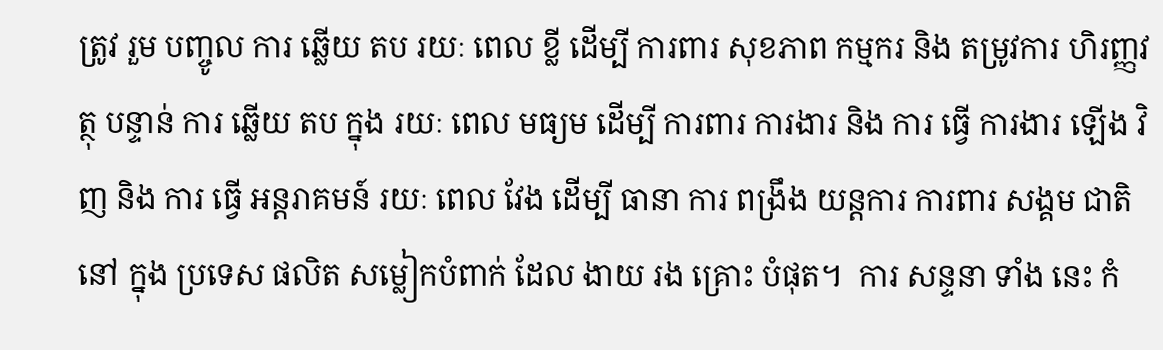ត្រូវ រួម បញ្ចូល ការ ឆ្លើយ តប រយៈ ពេល ខ្លី ដើម្បី ការពារ សុខភាព កម្មករ និង តម្រូវការ ហិរញ្ញវត្ថុ បន្ទាន់ ការ ឆ្លើយ តប ក្នុង រយៈ ពេល មធ្យម ដើម្បី ការពារ ការងារ និង ការ ធ្វើ ការងារ ឡើង វិញ និង ការ ធ្វើ អន្តរាគមន៍ រយៈ ពេល វែង ដើម្បី ធានា ការ ពង្រឹង យន្តការ ការពារ សង្គម ជាតិ នៅ ក្នុង ប្រទេស ផលិត សម្លៀកបំពាក់ ដែល ងាយ រង គ្រោះ បំផុត។  ការ សន្ទនា ទាំង នេះ កំ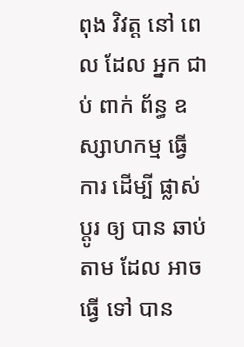ពុង វិវត្ត នៅ ពេល ដែល អ្នក ជាប់ ពាក់ ព័ន្ធ ឧស្សាហកម្ម ធ្វើ ការ ដើម្បី ផ្លាស់ ប្តូរ ឲ្យ បាន ឆាប់ តាម ដែល អាច ធ្វើ ទៅ បាន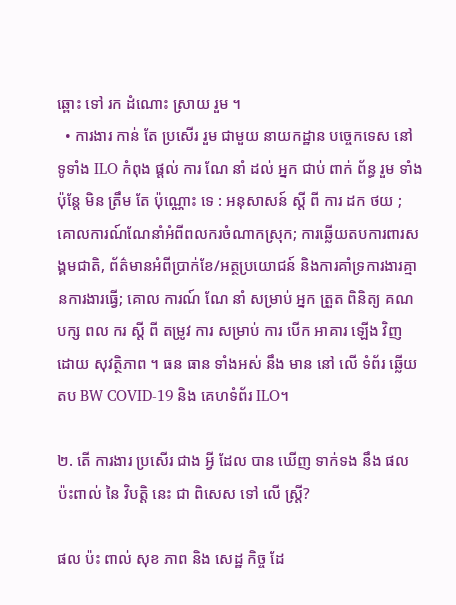ឆ្ពោះ ទៅ រក ដំណោះ ស្រាយ រួម ។
  • ការងារ កាន់ តែ ប្រសើរ រួម ជាមួយ នាយកដ្ឋាន បច្ចេកទេស នៅ ទូទាំង ILO កំពុង ផ្តល់ ការ ណែ នាំ ដល់ អ្នក ជាប់ ពាក់ ព័ន្ធ រួម ទាំង ប៉ុន្តែ មិន ត្រឹម តែ ប៉ុណ្ណោះ ទេ : អនុសាសន៍ ស្តី ពី ការ ដក ថយ ; គោលការណ៍ណែនាំអំពីពលករចំណាកស្រុក; ការឆ្លើយតបការពារសង្គមជាតិ, ព័ត៌មានអំពីប្រាក់ខែ/អត្ថប្រយោជន៍ និងការគាំទ្រការងារគ្មានការងារធ្វើ; គោល ការណ៍ ណែ នាំ សម្រាប់ អ្នក ត្រួត ពិនិត្យ គណ បក្ស ពល ករ ស្តី ពី តម្រូវ ការ សម្រាប់ ការ បើក អាគារ ឡើង វិញ ដោយ សុវត្ថិភាព ។ ធន ធាន ទាំងអស់ នឹង មាន នៅ លើ ទំព័រ ឆ្លើយ តប BW COVID-19 និង គេហទំព័រ ILO។

២. តើ ការងារ ប្រសើរ ជាង អ្វី ដែល បាន ឃើញ ទាក់ទង នឹង ផល ប៉ះពាល់ នៃ វិបត្តិ នេះ ជា ពិសេស ទៅ លើ ស្ត្រី?

ផល ប៉ះ ពាល់ សុខ ភាព និង សេដ្ឋ កិច្ច ដែ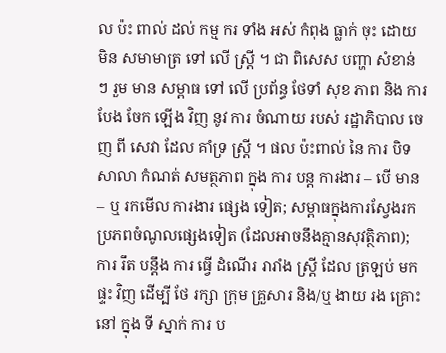ល ប៉ះ ពាល់ ដល់ កម្ម ករ ទាំង អស់ កំពុង ធ្លាក់ ចុះ ដោយ មិន សមាមាត្រ ទៅ លើ ស្ត្រី ។ ជា ពិសេស បញ្ហា សំខាន់ ៗ រួម មាន សម្ពាធ ទៅ លើ ប្រព័ន្ធ ថែទាំ សុខ ភាព និង ការ បែង ចែក ឡើង វិញ នូវ ការ ចំណាយ របស់ រដ្ឋាភិបាល ចេញ ពី សេវា ដែល គាំទ្រ ស្ត្រី ។ ផល ប៉ះពាល់ នៃ ការ បិទ សាលា កំណត់ សមត្ថភាព ក្នុង ការ បន្ត ការងារ – បើ មាន – ឬ រកមើល ការងារ ផ្សេង ទៀត; សម្ពាធក្នុងការស្វែងរកប្រភពចំណូលផ្សេងទៀត (ដែលអាចនឹងគ្មានសុវត្ថិភាព); ការ រឹត បន្តឹង ការ ធ្វើ ដំណើរ រារាំង ស្ត្រី ដែល ត្រឡប់ មក ផ្ទះ វិញ ដើម្បី ថែ រក្សា ក្រុម គ្រួសារ និង/ឬ ងាយ រង គ្រោះ នៅ ក្នុង ទី ស្នាក់ ការ ប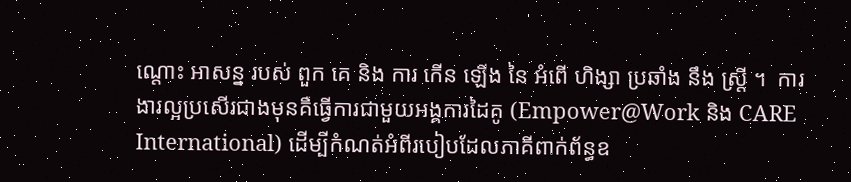ណ្តោះ អាសន្ន របស់ ពួក គេ និង ការ កើន ឡើង នៃ អំពើ ហិង្សា ប្រឆាំង នឹង ស្ត្រី ។  ការងារល្អប្រសើរជាងមុនគឺធ្វើការជាមួយអង្គការដៃគូ (Empower@Work និង CARE International) ដើម្បីកំណត់អំពីរបៀបដែលភាគីពាក់ព័ន្ធឧ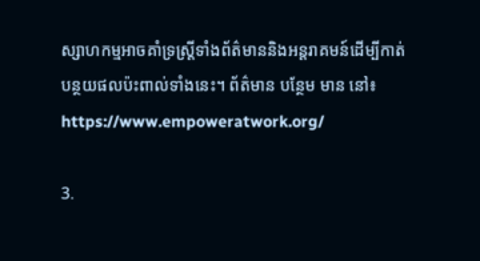ស្សាហកម្មអាចគាំទ្រស្ត្រីទាំងព័ត៌មាននិងអន្តរាគមន៍ដើម្បីកាត់ បន្ថយផលប៉ះពាល់ទាំងនេះ។ ព័ត៌មាន បន្ថែម មាន នៅ៖ https://www.empoweratwork.org/

3.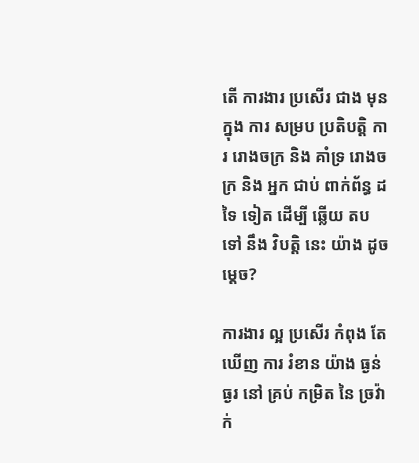តើ ការងារ ប្រសើរ ជាង មុន ក្នុង ការ សម្រប ប្រតិបត្តិ ការ រោងចក្រ និង គាំទ្រ រោងចក្រ និង អ្នក ជាប់ ពាក់ព័ន្ធ ដទៃ ទៀត ដើម្បី ឆ្លើយ តប ទៅ នឹង វិបត្តិ នេះ យ៉ាង ដូច ម្ដេច?

ការងារ ល្អ ប្រសើរ កំពុង តែ ឃើញ ការ រំខាន យ៉ាង ធ្ងន់ធ្ងរ នៅ គ្រប់ កម្រិត នៃ ច្រវ៉ាក់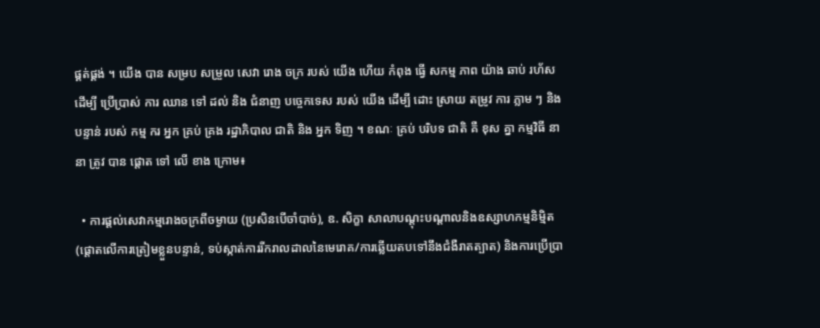ផ្គត់ផ្គង់ ។ យើង បាន សម្រប សម្រួល សេវា រោង ចក្រ របស់ យើង ហើយ កំពុង ធ្វើ សកម្ម ភាព យ៉ាង ឆាប់ រហ័ស ដើម្បី ប្រើប្រាស់ ការ ឈាន ទៅ ដល់ និង ជំនាញ បច្ចេកទេស របស់ យើង ដើម្បី ដោះ ស្រាយ តម្រូវ ការ ភ្លាម ៗ និង បន្ទាន់ របស់ កម្ម ករ អ្នក គ្រប់ គ្រង រដ្ឋាភិបាល ជាតិ និង អ្នក ទិញ ។ ខណៈ គ្រប់ បរិបទ ជាតិ គឺ ខុស គ្នា កម្មវិធី នានា ត្រូវ បាន ផ្តោត ទៅ លើ ខាង ក្រោម៖

  • ការផ្តល់សេវាកម្មរោងចក្រពីចម្ងាយ (ប្រសិនបើចាំបាច់), ឧ. សិក្ខា សាលាបណ្តុះបណ្តាលនិងឧស្សាហកម្មនិម្មិត (ផ្តោតលើការត្រៀមខ្លួនបន្ទាន់, ទប់ស្កាត់ការរីករាលដាលនៃមេរោគ/ការឆ្លើយតបទៅនឹងជំងឺរាតត្បាត) និងការប្រើប្រា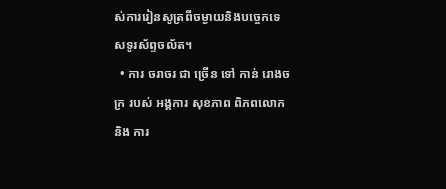ស់ការរៀនសូត្រពីចម្ងាយនិងបច្ចេកទេសទូរស័ព្ទចល័ត។
  • ការ ចរាចរ ជា ច្រើន ទៅ កាន់ រោងចក្រ របស់ អង្គការ សុខភាព ពិភពលោក និង ការ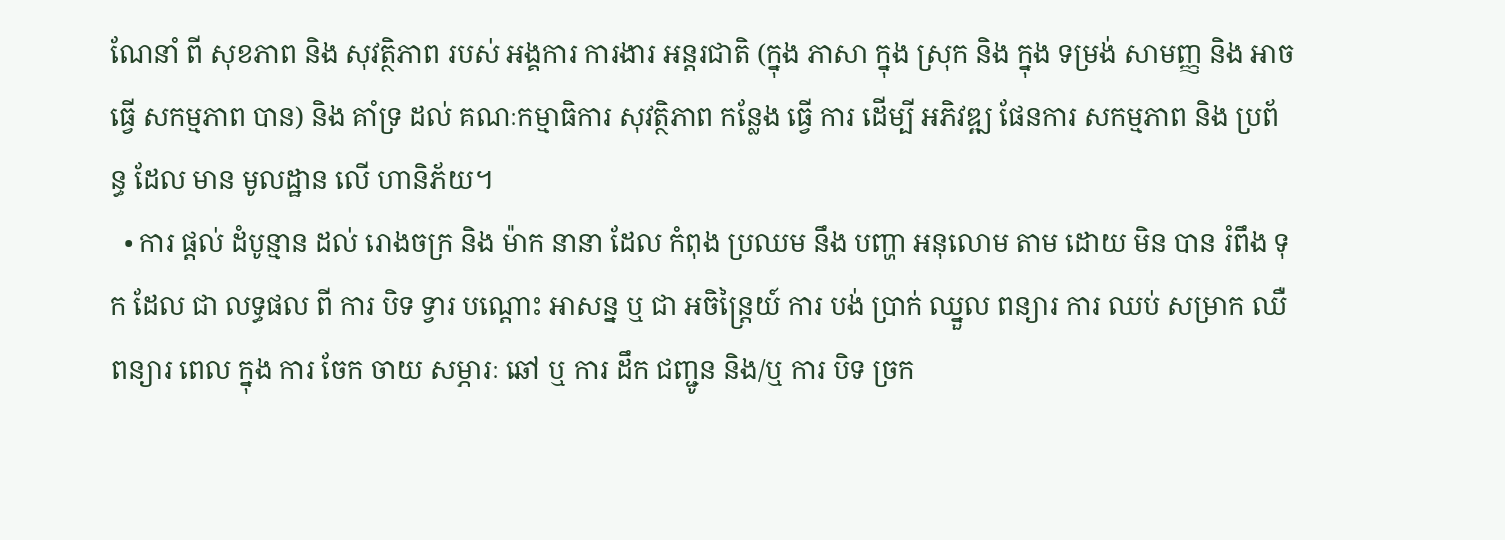ណែនាំ ពី សុខភាព និង សុវត្ថិភាព របស់ អង្គការ ការងារ អន្តរជាតិ (ក្នុង ភាសា ក្នុង ស្រុក និង ក្នុង ទម្រង់ សាមញ្ញ និង អាច ធ្វើ សកម្មភាព បាន) និង គាំទ្រ ដល់ គណៈកម្មាធិការ សុវត្ថិភាព កន្លែង ធ្វើ ការ ដើម្បី អភិវឌ្ឍ ផែនការ សកម្មភាព និង ប្រព័ន្ធ ដែល មាន មូលដ្ឋាន លើ ហានិភ័យ។
  • ការ ផ្តល់ ដំបូន្មាន ដល់ រោងចក្រ និង ម៉ាក នានា ដែល កំពុង ប្រឈម នឹង បញ្ហា អនុលោម តាម ដោយ មិន បាន រំពឹង ទុក ដែល ជា លទ្ធផល ពី ការ បិទ ទ្វារ បណ្ដោះ អាសន្ន ឬ ជា អចិន្ត្រៃយ៍ ការ បង់ ប្រាក់ ឈ្នួល ពន្យារ ការ ឈប់ សម្រាក ឈឺ ពន្យារ ពេល ក្នុង ការ ចែក ចាយ សម្ភារៈ ឆៅ ឬ ការ ដឹក ជញ្ជូន និង/ឬ ការ បិទ ច្រក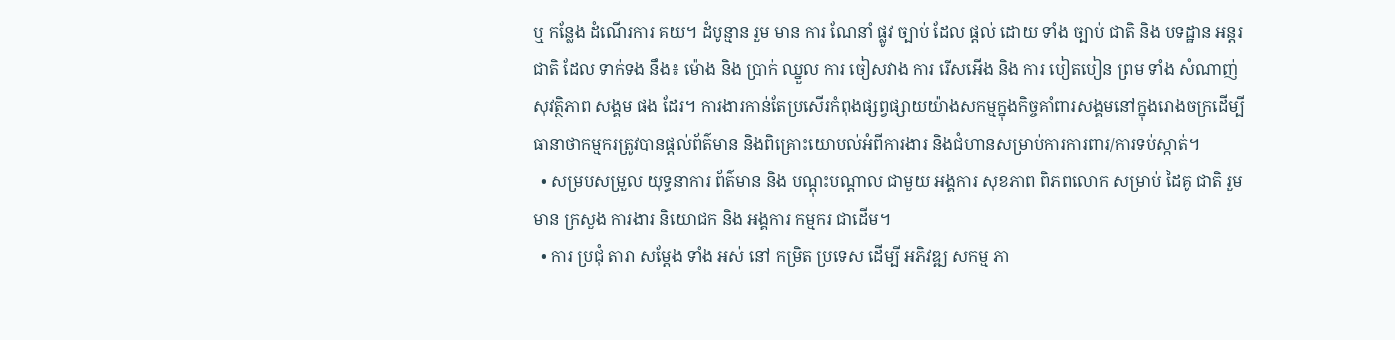ឬ កន្លែង ដំណើរការ គយ។ ដំបូន្មាន រួម មាន ការ ណែនាំ ផ្លូវ ច្បាប់ ដែល ផ្ដល់ ដោយ ទាំង ច្បាប់ ជាតិ និង បទដ្ឋាន អន្តរជាតិ ដែល ទាក់ទង នឹង៖ ម៉ោង និង ប្រាក់ ឈ្នួល ការ ចៀសវាង ការ រើសអើង និង ការ បៀតបៀន ព្រម ទាំង សំណាញ់ សុវត្ថិភាព សង្គម ផង ដែរ។ ការងារកាន់តែប្រសើរកំពុងផ្សព្វផ្សាយយ៉ាងសកម្មក្នុងកិច្ចគាំពារសង្គមនៅក្នុងរោងចក្រដើម្បីធានាថាកម្មករត្រូវបានផ្តល់ព័ត៌មាន និងពិគ្រោះយោបល់អំពីការងារ និងជំហានសម្រាប់ការការពារ/ការទប់ស្កាត់។
  • សម្របសម្រួល យុទ្ធនាការ ព័ត៌មាន និង បណ្ដុះបណ្ដាល ជាមួយ អង្គការ សុខភាព ពិភពលោក សម្រាប់ ដៃគូ ជាតិ រួមមាន ក្រសួង ការងារ និយោជក និង អង្គការ កម្មករ ជាដើម។
  • ការ ប្រជុំ តារា សម្តែង ទាំង អស់ នៅ កម្រិត ប្រទេស ដើម្បី អភិវឌ្ឍ សកម្ម ភា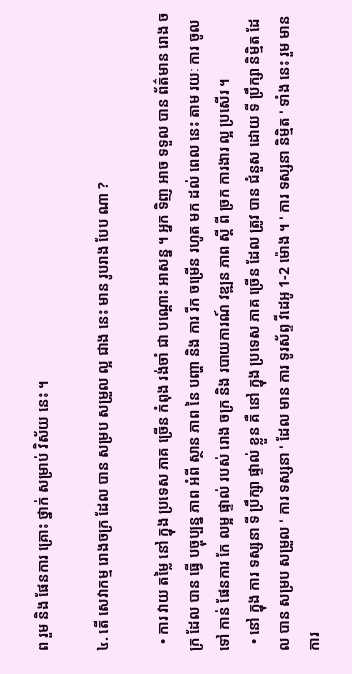ព រួម និង ផែនការ គ្រោះ ថ្នាក់ សម្រាប់ វិស័យ នេះ ។

៤. តើ សេវាកម្ម រោងចក្រ ដែល បាន សម្រប សម្រួល ល្អ ជាង នេះ មាន រូបរាង បែប ណា ?

  • ការ វាយ តម្លៃ នៅ ក្នុង ប្រទេស ភាគ ច្រើន កំពុង រង់ចាំ ជា បណ្តោះ អាសន្ន ។ អ្នក ទិញ អាច ទទួល បាន ព័ត៌មាន រោង ចក្រ ដែល បាន ធ្វើ បច្ចុប្បន្ន ភាព អំពី ស្ថាន ភាព នៃ បញ្ហា និង ការ រីក ចម្រើន រហូត មក ដល់ ពេល នេះ តាម រយៈ ការ ចូល ទៅ កាន់ ផែនការ កែ លម្អ ផ្ទាល់ របស់ រោង ចក្រ និង របាយការណ៍ វឌ្ឍន ភាព ស្តី ពី ច្រក ការងារ ល្អ ប្រសើរ ។
  • នៅ ក្នុង ការ ទស្សនា ទី ប្រឹក្សា ផ្ទាល់ ខ្លួន គឺ នៅ ក្នុង ប្រទេស ភាគ ច្រើន ដែល ត្រូវ បាន ជំនួស ដោយ ទី ប្រឹក្សា និម្មិត ដែល បាន សម្រប សម្រួល ' ការ ទស្សនា ' ដែល មាន ការ ទូរស័ព្ទ វីដេអូ 1-2 ម៉ោង ។ ' ការ ទស្សនា និម្មិត ' ទាំង នេះ រួម មាន ការ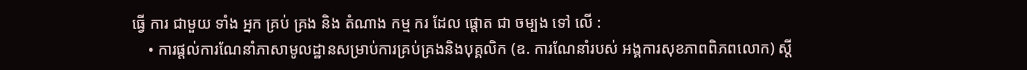ធ្វើ ការ ជាមួយ ទាំង អ្នក គ្រប់ គ្រង និង តំណាង កម្ម ករ ដែល ផ្តោត ជា ចម្បង ទៅ លើ :
    • ការផ្តល់ការណែនាំភាសាមូលដ្ឋានសម្រាប់ការគ្រប់គ្រងនិងបុគ្គលិក (ឧ. ការណែនាំរបស់ អង្គការសុខភាពពិភពលោក) ស្តី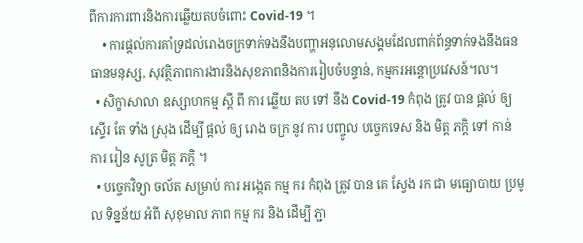ពីការការពារនិងការឆ្លើយតបចំពោះ Covid-19 ។
    • ការផ្ដល់ការគាំទ្រដល់រោងចក្រទាក់ទងនឹងបញ្ហាអនុលោមសង្គមដែលពាក់ព័ន្ធទាក់ទងនឹងធនធានមនុស្ស, សុវត្ថិភាពការងារនិងសុខភាពនិងការរៀបចំបន្ទាន់, កម្មករអន្តោប្រវេសន៍។ល។
  • សិក្ខាសាលា ឧស្សាហកម្ម ស្តី ពី ការ ឆ្លើយ តប ទៅ នឹង Covid-19 កំពុង ត្រូវ បាន ផ្តល់ ឲ្យ ស្ទើរ តែ ទាំង ស្រុង ដើម្បី ផ្តល់ ឲ្យ រោង ចក្រ នូវ ការ បញ្ចូល បច្ចេកទេស និង មិត្ត ភក្តិ ទៅ កាន់ ការ រៀន សូត្រ មិត្ត ភក្តិ ។
  • បច្ចេកវិទ្យា ចល័ត សម្រាប់ ការ អង្កេត កម្ម ករ កំពុង ត្រូវ បាន គេ ស្វែង រក ជា មធ្យោបាយ ប្រមូល ទិន្នន័យ អំពី សុខុមាល ភាព កម្ម ករ និង ដើម្បី ភ្ជា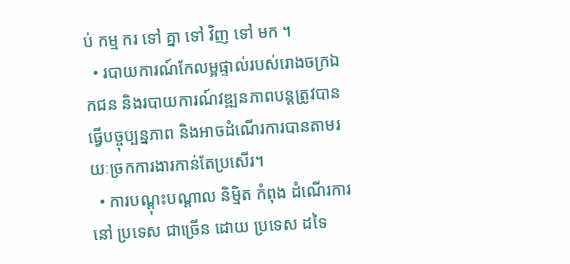ប់ កម្ម ករ ទៅ គ្នា ទៅ វិញ ទៅ មក ។
  • របាយការណ៍កែលម្អផ្ទាល់របស់រោងចក្រឯកជន និងរបាយការណ៍វឌ្ឍនភាពបន្តត្រូវបានធ្វើបច្ចុប្បន្នភាព និងអាចដំណើរការបានតាមរយៈច្រកការងារកាន់តែប្រសើរ។
  • ការបណ្តុះបណ្តាល និម្មិត កំពុង ដំណើរការ នៅ ប្រទេស ជាច្រើន ដោយ ប្រទេស ដទៃ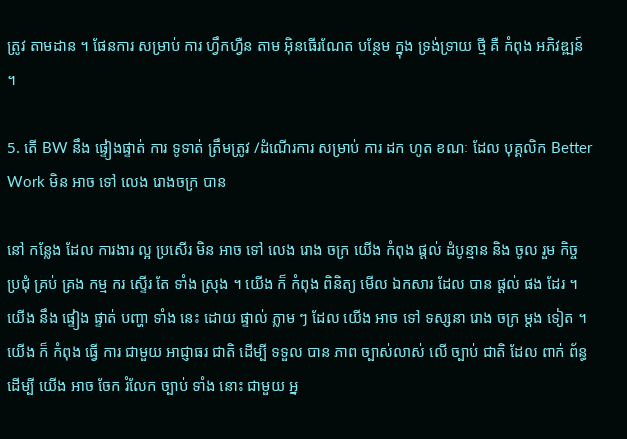ត្រូវ តាមដាន ។ ផែនការ សម្រាប់ ការ ហ្វឹកហ្វឺន តាម អ៊ិនធើរណែត បន្ថែម ក្នុង ទ្រង់ទ្រាយ ថ្មី គឺ កំពុង អភិវឌ្ឍន៍ ។

5. តើ BW នឹង ផ្ទៀងផ្ទាត់ ការ ទូទាត់ ត្រឹមត្រូវ /ដំណើរការ សម្រាប់ ការ ដក ហូត ខណៈ ដែល បុគ្គលិក Better Work មិន អាច ទៅ លេង រោងចក្រ បាន

នៅ កន្លែង ដែល ការងារ ល្អ ប្រសើរ មិន អាច ទៅ លេង រោង ចក្រ យើង កំពុង ផ្តល់ ដំបូន្មាន និង ចូល រួម កិច្ច ប្រជុំ គ្រប់ គ្រង កម្ម ករ ស្ទើរ តែ ទាំង ស្រុង ។ យើង ក៏ កំពុង ពិនិត្យ មើល ឯកសារ ដែល បាន ផ្ដល់ ផង ដែរ ។ យើង នឹង ផ្ទៀង ផ្ទាត់ បញ្ហា ទាំង នេះ ដោយ ផ្ទាល់ ភ្លាម ៗ ដែល យើង អាច ទៅ ទស្សនា រោង ចក្រ ម្តង ទៀត ។ យើង ក៏ កំពុង ធ្វើ ការ ជាមួយ អាជ្ញាធរ ជាតិ ដើម្បី ទទួល បាន ភាព ច្បាស់លាស់ លើ ច្បាប់ ជាតិ ដែល ពាក់ ព័ន្ធ ដើម្បី យើង អាច ចែក រំលែក ច្បាប់ ទាំង នោះ ជាមួយ អ្ន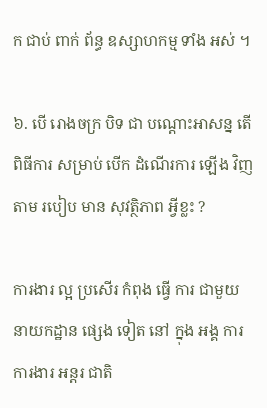ក ជាប់ ពាក់ ព័ន្ធ ឧស្សាហកម្ម ទាំង អស់ ។

៦. បើ រោងចក្រ បិទ ជា បណ្តោះអាសន្ន តើ ពិធីការ សម្រាប់ បើក ដំណើរការ ឡើង វិញ តាម របៀប មាន សុវត្ថិភាព អ្វីខ្លះ ?

ការងារ ល្អ ប្រសើរ កំពុង ធ្វើ ការ ជាមួយ នាយកដ្ឋាន ផ្សេង ទៀត នៅ ក្នុង អង្គ ការ ការងារ អន្តរ ជាតិ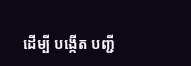ដើម្បី បង្កើត បញ្ជី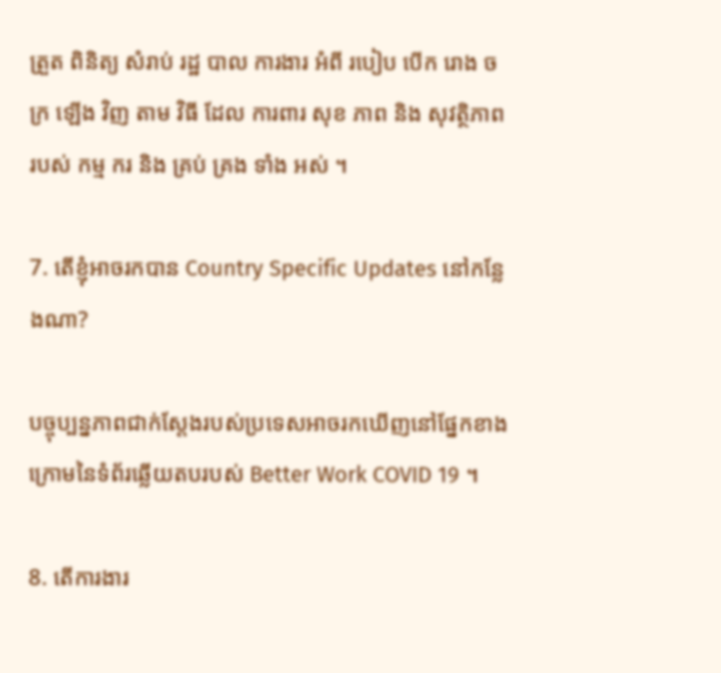ត្រួត ពិនិត្យ សំរាប់ រដ្ឋ បាល ការងារ អំពី របៀប បើក រោង ចក្រ ឡើង វិញ តាម វិធី ដែល ការពារ សុខ ភាព និង សុវត្ថិភាព របស់ កម្ម ករ និង គ្រប់ គ្រង ទាំង អស់ ។

7. តើខ្ញុំអាចរកបាន Country Specific Updates នៅកន្លែងណា?

បច្ចុប្បន្នភាពជាក់ស្តែងរបស់ប្រទេសអាចរកឃើញនៅផ្នែកខាងក្រោមនៃទំព័រឆ្លើយតបរបស់ Better Work COVID 19 ។

8. តើការងារ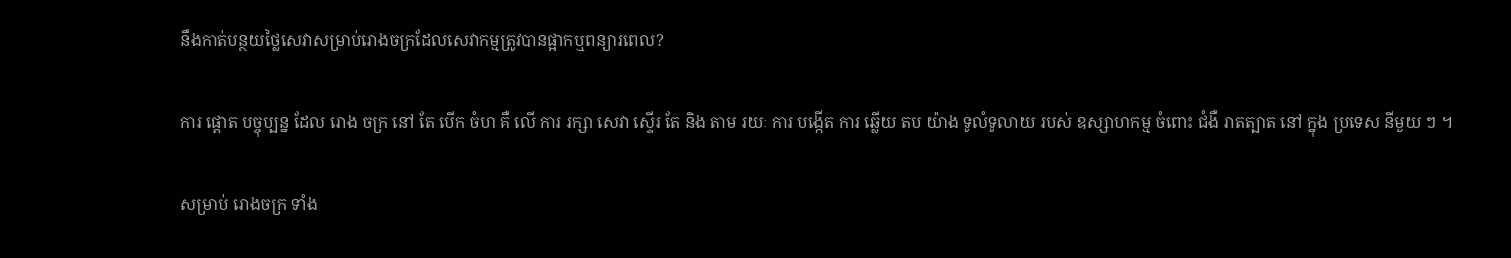នឹងកាត់បន្ថយថ្លៃសេវាសម្រាប់រោងចក្រដែលសេវាកម្មត្រូវបានផ្អាកឬពន្យារពេល?

ការ ផ្តោត បច្ចុប្បន្ន ដែល រោង ចក្រ នៅ តែ បើក ចំហ គឺ លើ ការ រក្សា សេវា ស្ទើរ តែ និង តាម រយៈ ការ បង្កើត ការ ឆ្លើយ តប យ៉ាង ទូលំទូលាយ របស់ ឧស្សាហកម្ម ចំពោះ ជំងឺ រាតត្បាត នៅ ក្នុង ប្រទេស នីមួយ ៗ ។

សម្រាប់ រោងចក្រ ទាំង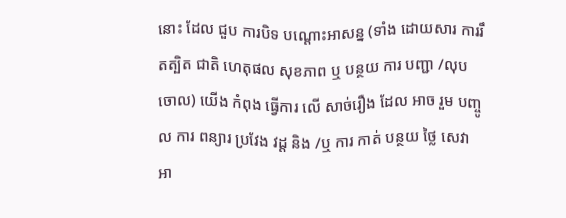នោះ ដែល ជួប ការបិទ បណ្តោះអាសន្ន (ទាំង ដោយសារ ការរឹតត្បិត ជាតិ ហេតុផល សុខភាព ឬ បន្ថយ ការ បញ្ជា /លុបចោល) យើង កំពុង ធ្វើការ លើ សាច់រឿង ដែល អាច រួម បញ្ចូល ការ ពន្យារ ប្រវែង វដ្ត និង /ឬ ការ កាត់ បន្ថយ ថ្លៃ សេវា អា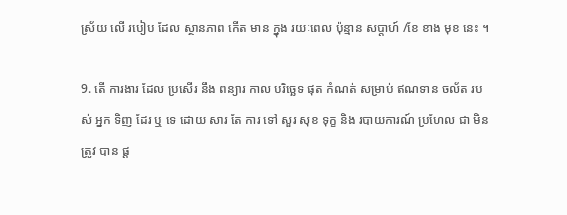ស្រ័យ លើ របៀប ដែល ស្ថានភាព កើត មាន ក្នុង រយៈពេល ប៉ុន្មាន សប្តាហ៍ /ខែ ខាង មុខ នេះ ។

9. តើ ការងារ ដែល ប្រសើរ នឹង ពន្យារ កាល បរិច្ឆេទ ផុត កំណត់ សម្រាប់ ឥណទាន ចល័ត របស់ អ្នក ទិញ ដែរ ឬ ទេ ដោយ សារ តែ ការ ទៅ សួរ សុខ ទុក្ខ និង របាយការណ៍ ប្រហែល ជា មិន ត្រូវ បាន ផ្ត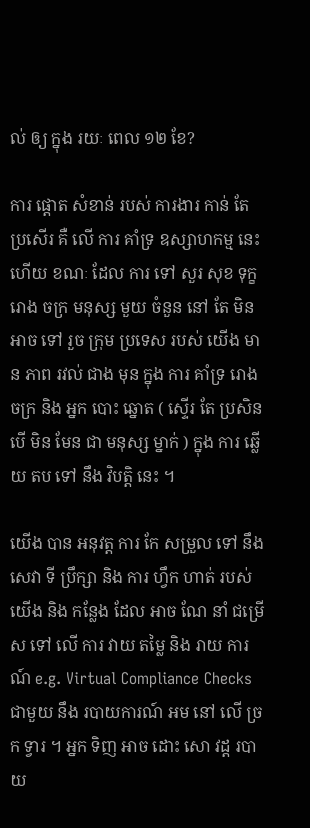ល់ ឲ្យ ក្នុង រយៈ ពេល ១២ ខែ?

ការ ផ្តោត សំខាន់ របស់ ការងារ កាន់ តែ ប្រសើរ គឺ លើ ការ គាំទ្រ ឧស្សាហកម្ម នេះ ហើយ ខណៈ ដែល ការ ទៅ សួរ សុខ ទុក្ខ រោង ចក្រ មនុស្ស មួយ ចំនួន នៅ តែ មិន អាច ទៅ រួច ក្រុម ប្រទេស របស់ យើង មាន ភាព រវល់ ជាង មុន ក្នុង ការ គាំទ្រ រោង ចក្រ និង អ្នក បោះ ឆ្នោត ( ស្ទើរ តែ ប្រសិន បើ មិន មែន ជា មនុស្ស ម្នាក់ ) ក្នុង ការ ឆ្លើយ តប ទៅ នឹង វិបត្តិ នេះ ។

យើង បាន អនុវត្ត ការ កែ សម្រួល ទៅ នឹង សេវា ទី ប្រឹក្សា និង ការ ហ្វឹក ហាត់ របស់ យើង និង កន្លែង ដែល អាច ណែ នាំ ជម្រើស ទៅ លើ ការ វាយ តម្លៃ និង រាយ ការណ៍ e.g. Virtual Compliance Checks ជាមួយ នឹង របាយការណ៍ អម នៅ លើ ច្រក ទ្វារ ។ អ្នក ទិញ អាច ដោះ សោ វដ្ត របាយ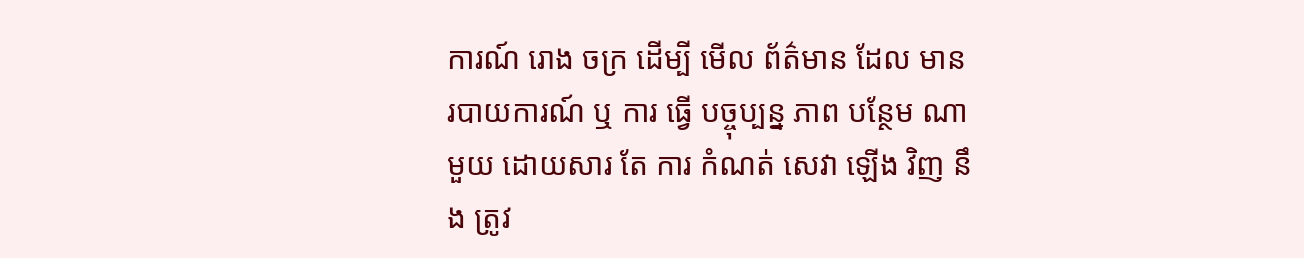ការណ៍ រោង ចក្រ ដើម្បី មើល ព័ត៌មាន ដែល មាន របាយការណ៍ ឬ ការ ធ្វើ បច្ចុប្បន្ន ភាព បន្ថែម ណា មួយ ដោយសារ តែ ការ កំណត់ សេវា ឡើង វិញ នឹង ត្រូវ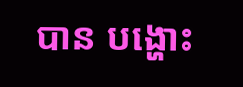បាន បង្ហោះ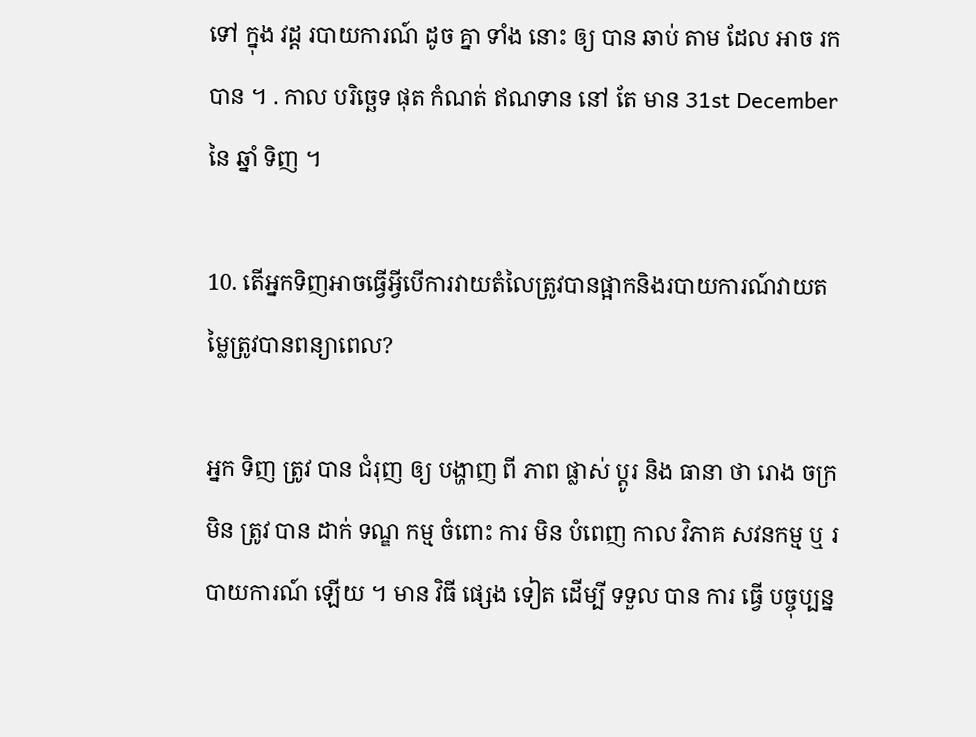ទៅ ក្នុង វដ្ត របាយការណ៍ ដូច គ្នា ទាំង នោះ ឲ្យ បាន ឆាប់ តាម ដែល អាច រក បាន ។ . កាល បរិច្ឆេទ ផុត កំណត់ ឥណទាន នៅ តែ មាន 31st December នៃ ឆ្នាំ ទិញ ។

10. តើអ្នកទិញអាចធ្វើអ្វីបើការវាយតំលៃត្រូវបានផ្អាកនិងរបាយការណ៍វាយតម្លៃត្រូវបានពន្យាពេល?

អ្នក ទិញ ត្រូវ បាន ជំរុញ ឲ្យ បង្ហាញ ពី ភាព ផ្លាស់ ប្តូរ និង ធានា ថា រោង ចក្រ មិន ត្រូវ បាន ដាក់ ទណ្ឌ កម្ម ចំពោះ ការ មិន បំពេញ កាល វិភាគ សវនកម្ម ឬ របាយការណ៍ ឡើយ ។ មាន វិធី ផ្សេង ទៀត ដើម្បី ទទួល បាន ការ ធ្វើ បច្ចុប្បន្ន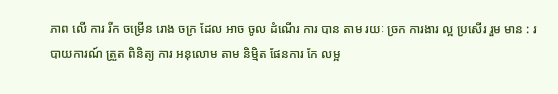ភាព លើ ការ រីក ចម្រើន រោង ចក្រ ដែល អាច ចូល ដំណើរ ការ បាន តាម រយៈ ច្រក ការងារ ល្អ ប្រសើរ រួម មាន : របាយការណ៍ ត្រួត ពិនិត្យ ការ អនុលោម តាម និម្មិត ផែនការ កែ លម្អ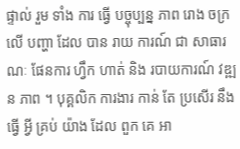ផ្ទាល់ រួម ទាំង ការ ធ្វើ បច្ចុប្បន្ន ភាព រោង ចក្រ លើ បញ្ហា ដែល បាន រាយ ការណ៍ ជា សាធារណៈ ផែនការ ហ្វឹក ហាត់ និង របាយការណ៍ វឌ្ឍន ភាព ។ បុគ្គលិក ការងារ កាន់ តែ ប្រសើរ នឹង ធ្វើ អ្វី គ្រប់ យ៉ាង ដែល ពួក គេ អា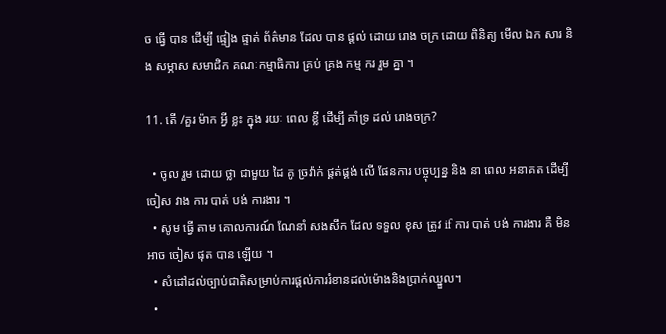ច ធ្វើ បាន ដើម្បី ផ្ទៀង ផ្ទាត់ ព័ត៌មាន ដែល បាន ផ្តល់ ដោយ រោង ចក្រ ដោយ ពិនិត្យ មើល ឯក សារ និង សម្ភាស សមាជិក គណៈកម្មាធិការ គ្រប់ គ្រង កម្ម ករ រួម គ្នា ។

11. តើ /គួរ ម៉ាក អ្វី ខ្លះ ក្នុង រយៈ ពេល ខ្លី ដើម្បី គាំទ្រ ដល់ រោងចក្រ?

  • ចូល រួម ដោយ ថ្លា ជាមួយ ដៃ គូ ច្រវ៉ាក់ ផ្គត់ផ្គង់ លើ ផែនការ បច្ចុប្បន្ន និង នា ពេល អនាគត ដើម្បី ចៀស វាង ការ បាត់ បង់ ការងារ ។
  • សូម ធ្វើ តាម គោលការណ៍ ណែនាំ សងសឹក ដែល ទទួល ខុស ត្រូវ if ការ បាត់ បង់ ការងារ គឺ មិន អាច ចៀស ផុត បាន ឡើយ ។
  • សំដៅដល់ច្បាប់ជាតិសម្រាប់ការផ្តល់ការរំខានដល់ម៉ោងនិងប្រាក់ឈ្នួល។
  •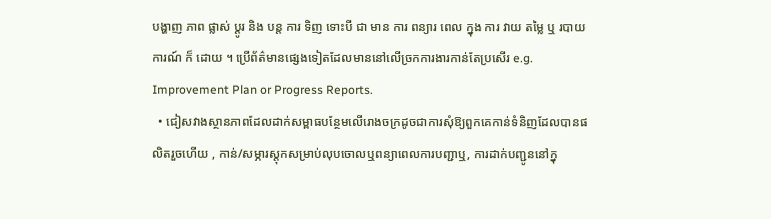បង្ហាញ ភាព ផ្លាស់ ប្តូរ និង បន្ត ការ ទិញ ទោះបី ជា មាន ការ ពន្យារ ពេល ក្នុង ការ វាយ តម្លៃ ឬ របាយការណ៍ ក៏ ដោយ ។ ប្រើព័ត៌មានផ្សេងទៀតដែលមាននៅលើច្រកការងារកាន់តែប្រសើរ e.g. Improvement Plan or Progress Reports.
  • ជៀសវាងស្ថានភាពដែលដាក់សម្ពាធបន្ថែមលើរោងចក្រដូចជាការសុំឱ្យពួកគេកាន់ទំនិញដែលបានផលិតរួចហើយ , កាន់/សម្ភារស្តុកសម្រាប់លុបចោលឬពន្យាពេលការបញ្ជាឬ, ការដាក់បញ្ជូននៅក្នុ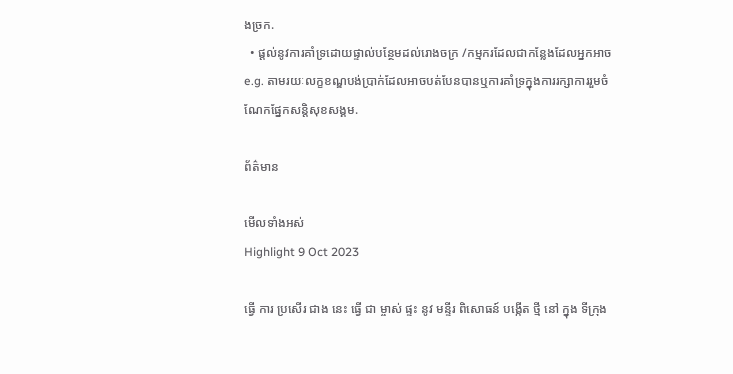ងច្រក.
  • ផ្តល់នូវការគាំទ្រដោយផ្ទាល់បន្ថែមដល់រោងចក្រ /កម្មករដែលជាកន្លែងដែលអ្នកអាច e.g. តាមរយៈលក្ខខណ្ឌបង់ប្រាក់ដែលអាចបត់បែនបានឬការគាំទ្រក្នុងការរក្សាការរួមចំណែកផ្នែកសន្តិសុខសង្គម.

ព័ត៌មាន

មើលទាំងអស់
Highlight 9 Oct 2023

ធ្វើ ការ ប្រសើរ ជាង នេះ ធ្វើ ជា ម្ចាស់ ផ្ទះ នូវ មន្ទីរ ពិសោធន៍ បង្កើត ថ្មី នៅ ក្នុង ទីក្រុង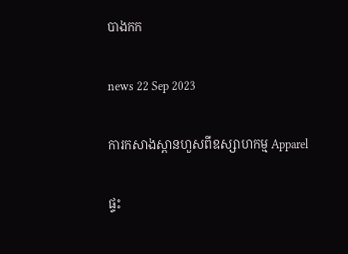បាងកក

news 22 Sep 2023

ការកសាងស្ពានហួសពីឧស្សាហកម្ម Apparel

ផ្ទះ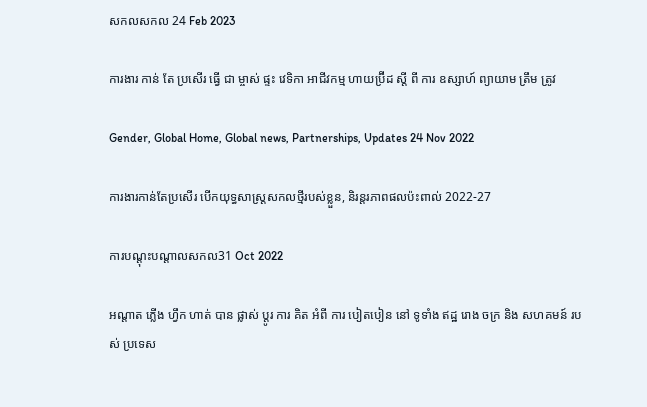សកលសកល 24 Feb 2023

ការងារ កាន់ តែ ប្រសើរ ធ្វើ ជា ម្ចាស់ ផ្ទះ វេទិកា អាជីវកម្ម ហាយប្រ៊ីដ ស្តី ពី ការ ឧស្សាហ៍ ព្យាយាម ត្រឹម ត្រូវ

Gender, Global Home, Global news, Partnerships, Updates 24 Nov 2022

ការងារកាន់តែប្រសើរ បើកយុទ្ធសាស្រ្តសកលថ្មីរបស់ខ្លួន, និរន្តរភាពផលប៉ះពាល់ 2022-27

ការបណ្តុះបណ្តាលសកល31 Oct 2022

អណ្តាត ភ្លើង ហ្វឹក ហាត់ បាន ផ្លាស់ ប្តូរ ការ គិត អំពី ការ បៀតបៀន នៅ ទូទាំង ឥដ្ឋ រោង ចក្រ និង សហគមន៍ របស់ ប្រទេស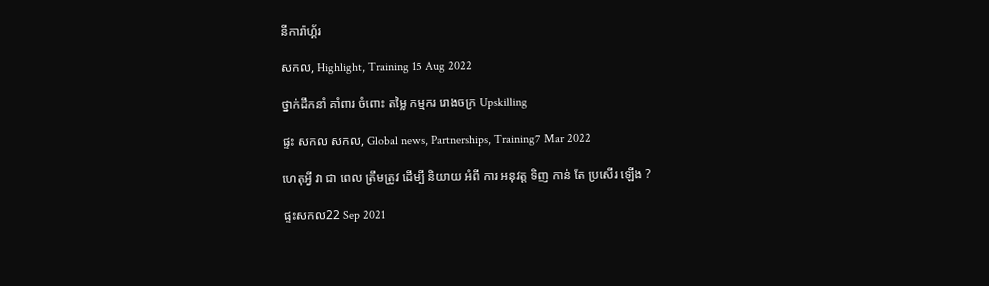នីការ៉ាហ្គ័រ

សកល, Highlight, Training 15 Aug 2022

ថ្នាក់ដឹកនាំ គាំពារ ចំពោះ តម្លៃ កម្មករ រោងចក្រ Upskilling

ផ្ទះ សកល សកល, Global news, Partnerships, Training7 Mar 2022

ហេតុអ្វី វា ជា ពេល ត្រឹមត្រូវ ដើម្បី និយាយ អំពី ការ អនុវត្ត ទិញ កាន់ តែ ប្រសើរ ឡើង ?

ផ្ទះសកល22 Sep 2021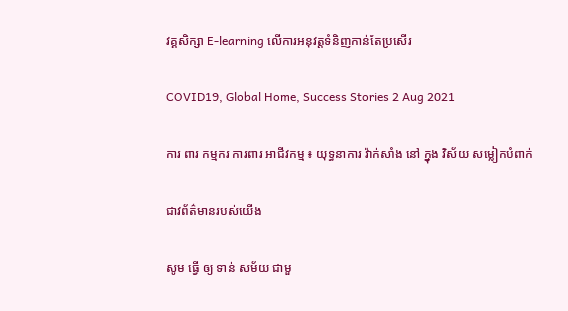វគ្គសិក្សា E-learning លើការអនុវត្តទំនិញកាន់តែប្រសើរ

COVID19, Global Home, Success Stories 2 Aug 2021

ការ ពារ កម្មករ ការពារ អាជីវកម្ម ៖ យុទ្ធនាការ វ៉ាក់សាំង នៅ ក្នុង វិស័យ សម្លៀកបំពាក់

ជាវព័ត៌មានរបស់យើង

សូម ធ្វើ ឲ្យ ទាន់ សម័យ ជាមួ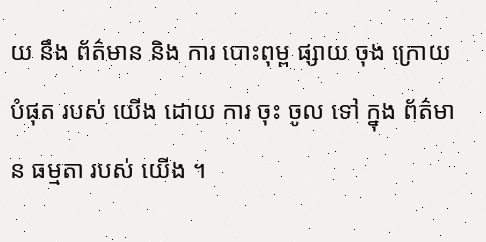យ នឹង ព័ត៌មាន និង ការ បោះពុម្ព ផ្សាយ ចុង ក្រោយ បំផុត របស់ យើង ដោយ ការ ចុះ ចូល ទៅ ក្នុង ព័ត៌មាន ធម្មតា របស់ យើង ។